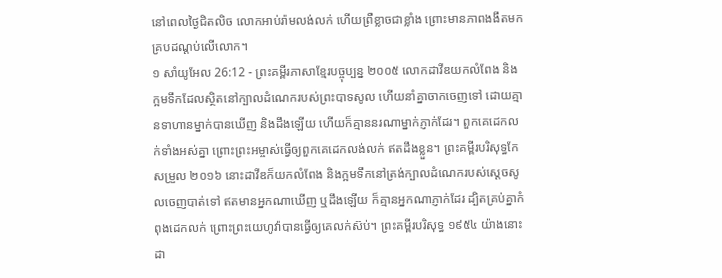នៅពេលថ្ងៃជិតលិច លោកអាប់រ៉ាមលង់លក់ ហើយព្រឺខ្លាចជាខ្លាំង ព្រោះមានភាពងងឹតមកគ្របដណ្ដប់លើលោក។
១ សាំយូអែល 26:12 - ព្រះគម្ពីរភាសាខ្មែរបច្ចុប្បន្ន ២០០៥ លោកដាវីឌយកលំពែង និងក្អមទឹកដែលស្ថិតនៅក្បាលដំណេករបស់ព្រះបាទសូល ហើយនាំគ្នាចាកចេញទៅ ដោយគ្មានទាហានម្នាក់បានឃើញ និងដឹងឡើយ ហើយក៏គ្មាននរណាម្នាក់ភ្ញាក់ដែរ។ ពួកគេដេកលក់ទាំងអស់គ្នា ព្រោះព្រះអម្ចាស់ធ្វើឲ្យពួកគេដេកលង់លក់ ឥតដឹងខ្លួន។ ព្រះគម្ពីរបរិសុទ្ធកែសម្រួល ២០១៦ នោះដាវីឌក៏យកលំពែង និងក្អមទឹកនៅត្រង់ក្បាលដំណេករបស់ស្តេចសូលចេញបាត់ទៅ ឥតមានអ្នកណាឃើញ ឬដឹងឡើយ ក៏គ្មានអ្នកណាភ្ញាក់ដែរ ដ្បិតគ្រប់គ្នាកំពុងដេកលក់ ព្រោះព្រះយេហូវ៉ាបានធ្វើឲ្យគេលក់ស៊ប់។ ព្រះគម្ពីរបរិសុទ្ធ ១៩៥៤ យ៉ាងនោះដា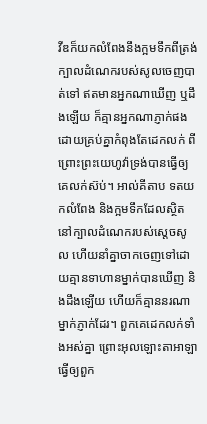វីឌក៏យកលំពែងនឹងក្អមទឹកពីត្រង់ក្បាលដំណេករបស់សូលចេញបាត់ទៅ ឥតមានអ្នកណាឃើញ ឬដឹងឡើយ ក៏គ្មានអ្នកណាភ្ញាក់ផង ដោយគ្រប់គ្នាកំពុងតែដេកលក់ ពីព្រោះព្រះយេហូវ៉ាទ្រង់បានធ្វើឲ្យគេលក់ស៊ប់។ អាល់គីតាប ទតយកលំពែង និងក្អមទឹកដែលស្ថិតនៅក្បាលដំណេករបស់ស្តេចសូល ហើយនាំគ្នាចាកចេញទៅដោយគ្មានទាហានម្នាក់បានឃើញ និងដឹងឡើយ ហើយក៏គ្មាននរណាម្នាក់ភ្ញាក់ដែរ។ ពួកគេដេកលក់ទាំងអស់គ្នា ព្រោះអុលឡោះតាអាឡាធ្វើឲ្យពួក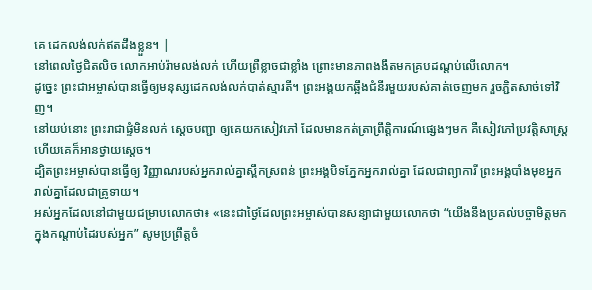គេ ដេកលង់លក់ឥតដឹងខ្លួន។ |
នៅពេលថ្ងៃជិតលិច លោកអាប់រ៉ាមលង់លក់ ហើយព្រឺខ្លាចជាខ្លាំង ព្រោះមានភាពងងឹតមកគ្របដណ្ដប់លើលោក។
ដូច្នេះ ព្រះជាអម្ចាស់បានធ្វើឲ្យមនុស្សដេកលង់លក់បាត់ស្មារតី។ ព្រះអង្គយកឆ្អឹងជំនីរមួយរបស់គាត់ចេញមក រួចភ្ជិតសាច់ទៅវិញ។
នៅយប់នោះ ព្រះរាជាផ្ទំមិនលក់ ស្ដេចបញ្ជា ឲ្យគេយកសៀវភៅ ដែលមានកត់ត្រាព្រឹត្តិការណ៍ផ្សេងៗមក គឺសៀវភៅប្រវត្តិសាស្ត្រ ហើយគេក៏អានថ្វាយស្ដេច។
ដ្បិតព្រះអម្ចាស់បានធ្វើឲ្យ វិញ្ញាណរបស់អ្នករាល់គ្នាស្ពឹកស្រពន់ ព្រះអង្គបិទភ្នែកអ្នករាល់គ្នា ដែលជាព្យាការី ព្រះអង្គបាំងមុខអ្នករាល់គ្នាដែលជាគ្រូទាយ។
អស់អ្នកដែលនៅជាមួយជម្រាបលោកថា៖ «នេះជាថ្ងៃដែលព្រះអម្ចាស់បានសន្យាជាមួយលោកថា “យើងនឹងប្រគល់បច្ចាមិត្តមកក្នុងកណ្ដាប់ដៃរបស់អ្នក” សូមប្រព្រឹត្តចំ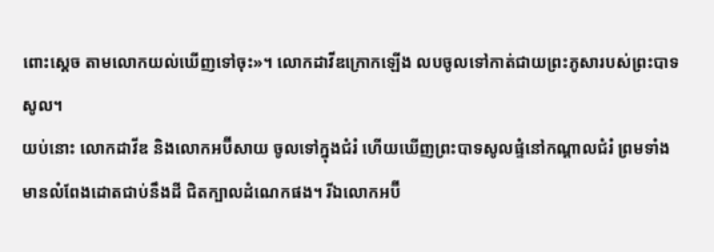ពោះស្ដេច តាមលោកយល់ឃើញទៅចុះ»។ លោកដាវីឌក្រោកឡើង លបចូលទៅកាត់ជាយព្រះភូសារបស់ព្រះបាទសូល។
យប់នោះ លោកដាវីឌ និងលោកអប៊ីសាយ ចូលទៅក្នុងជំរំ ហើយឃើញព្រះបាទសូលផ្ទំនៅកណ្ដាលជំរំ ព្រមទាំងមានលំពែងដោតជាប់នឹងដី ជិតក្បាលដំណេកផង។ រីឯលោកអប៊ី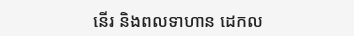នើរ និងពលទាហាន ដេកល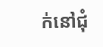ក់នៅជុំ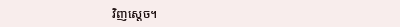វិញស្ដេច។